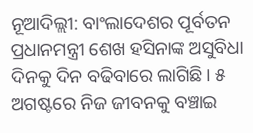ନୂଆଦିଲ୍ଲୀ: ବାଂଲାଦେଶର ପୂର୍ବତନ ପ୍ରଧାନମନ୍ତ୍ରୀ ଶେଖ ହସିନାଙ୍କ ଅସୁବିଧା ଦିନକୁ ଦିନ ବଢିବାରେ ଲାଗିଛି। ୫ ଅଗଷ୍ଟରେ ନିଜ ଜୀବନକୁ ବଞ୍ଚାଇ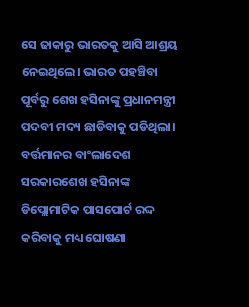ସେ ଢାକାରୁ ଭାରତକୁ ଆସି ଆଶ୍ରୟ ନେଇଥିଲେ। ଭାରତ ପହଞ୍ଚିବା ପୂର୍ବରୁ ଶେଖ ହସିନାଙ୍କୁ ପ୍ରଧାନମନ୍ତ୍ରୀ ପଦବୀ ମଦ୍ୟ ଛାଡିବାକୁ ପଡିଥିଲା। ବର୍ତ୍ତମାନର ବାଂଲାଦେଶ ସରକାରଶେଖ ହସିନାଙ୍କ ଡିପ୍ଲୋମାଟିକ ପାସପୋର୍ଟ ରଦ୍ଦ କରିବାକୁ ମଧ୍ୟ ଘୋଷଣା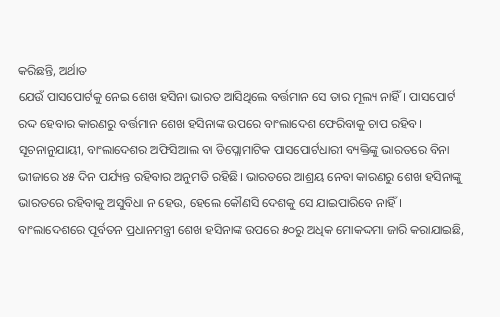କରିଛନ୍ତି, ଅର୍ଥାତ
ଯେଉଁ ପାସପୋର୍ଟକୁ ନେଇ ଶେଖ ହସିନା ଭାରତ ଆସିଥିଲେ ବର୍ତ୍ତମାନ ସେ ତାର ମୂଲ୍ୟ ନାହିଁ। ପାସପୋର୍ଟ ରଦ୍ଦ ହେବାର କାରଣରୁ ବର୍ତ୍ତମାନ ଶେଖ ହସିନାଙ୍କ ଉପରେ ବାଂଲାଦେଶ ଫେରିବାକୁ ଚାପ ରହିବ।
ସୂଚନାନୁଯାୟୀ, ବାଂଲାଦେଶର ଅଫିସିଆଲ ବା ଡିପ୍ଲୋମାଟିକ ପାସପୋର୍ଟଧାରୀ ବ୍ୟକ୍ତିଙ୍କୁ ଭାରତରେ ବିନା ଭୀଜାରେ ୪୫ ଦିନ ପର୍ଯ୍ୟନ୍ତ ରହିବାର ଅନୁମତି ରହିଛି। ଭାରତରେ ଆଶ୍ରୟ ନେବା କାରଣରୁ ଶେଖ ହସିନାଙ୍କୁ ଭାରତରେ ରହିବାକୁ ଅସୁବିଧା ନ ହେଉ, ହେଲେ କୌଣସି ଦେଶକୁ ସେ ଯାଇପାରିବେ ନାହିଁ।
ବାଂଲାଦେଶରେ ପୂର୍ବତନ ପ୍ରଧାନମନ୍ତ୍ରୀ ଶେଖ ହସିନାଙ୍କ ଉପରେ ୫୦ରୁ ଅଧିକ ମୋକଦ୍ଦମା ଜାରି କରାଯାଇଛି,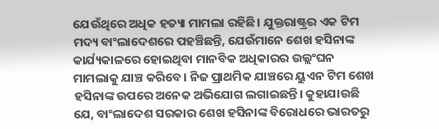ଯେଉଁଥିରେ ଅଧିକ ହତ୍ୟା ମାମଲା ରହିଛି। ଯୁକ୍ତରାଷ୍ଟ୍ରର ଏକ ଟିମ ମଦ୍ୟ ବାଂଲାଦେଶରେ ପହଞ୍ଚିଛନ୍ତି, ଯେଉଁମାନେ ଶେଖ ହସିନାଙ୍କ କାର୍ଯ୍ୟକାଳରେ ହୋଇଥିବା ମାନବିକ ଅଧିକାରର ଉଲ୍ଲଂଘନ ମାମଲାକୁ ଯାଞ୍ଚ କରିବେ। ନିଜ ପ୍ରାଥମିକ ଯାଞ୍ଚରେ ୟୁଏନ ଟିମ ଶେଖ ହସିନାଙ୍କ ଉପରେ ଅନେକ ଅଭିଯୋଗ ଲଗାଇଛନ୍ତି। କୁହାଯାଉଛି ଯେ, ବାଂଲାଦେଶ ସରକାର ଶେଖ ହସିନାଙ୍କ ବିରୋଧରେ ଭାରତରୁ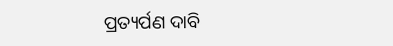ପ୍ରତ୍ୟର୍ପଣ ଦାବି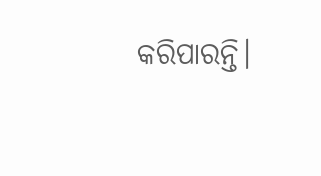କରିପାରନ୍ତି।